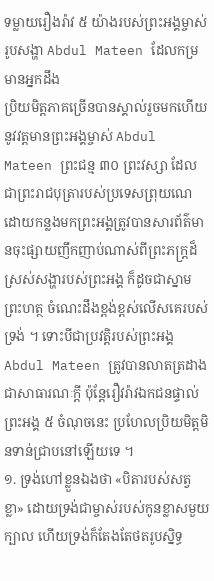ទម្លាយរឿងរ៉ាវ ៥ យ៉ាងរបស់ព្រះអង្គម្ចាស់រូបសង្ហា Abdul Mateen ដែលកម្រមានអ្នកដឹង
ប្រិយមិត្តភាគច្រើនបានស្គាល់រួចមកហើយនូវវត្តមានព្រះអង្គម្ចាស់ Abdul Mateen ព្រះជន្ម ៣០ ព្រះវស្សា ដែលជាព្រះរាជបុត្រារបស់ប្រទេសព្រុយណេ ដោយកន្លងមកព្រះអង្គត្រូវបានសារព័ត៌មានចុះផ្សាយញឹកញាប់ណាស់ពីព្រះភក្រ្តដ៏ស្រស់សង្ហារបស់ព្រះអង្គ ក៏ដូចជាស្នាមព្រះហត្ថ ចំណេះដឹងខ្ពង់ខ្ពស់លើសគេរបស់ទ្រង់ ។ ទោះបីជាប្រវត្តិរបស់ព្រះអង្គ Abdul Mateen ត្រូវបានលាតត្រដាងជាសាធារណៈក្ដី ប៉ុន្ដែរឿវរ៉ាវឯកជនផ្ទាល់ព្រះអង្គ ៥ ចំណុចនេះ ប្រហែលប្រិយមិត្តមិនទាន់ជ្រាបនៅឡើយទេ ។
១. ទ្រង់ហៅខ្លួនឯងថា «បិតារបស់សត្វខ្លា» ដោយទ្រង់ជាម្ចាស់របស់កូនខ្លាសមួយក្បាល ហើយទ្រង់ក៏តែងតែថតរូបស្និទ្ធ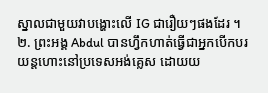ស្នាលជាមួយវាបង្ហោះលើ IG ជារឿយៗផងដែរ ។
២. ព្រះអង្គ Abdul បានហ្វឹកហាត់ធ្វើជាអ្នកបើកបរយន្តហោះនៅប្រទេសអង់គ្លេស ដោយយ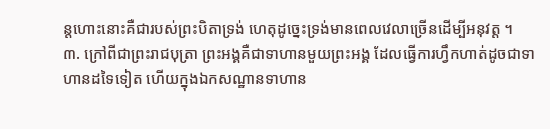ន្តហោះនោះគឺជារបស់ព្រះបិតាទ្រង់ ហេតុដូច្នេះទ្រង់មានពេលវេលាច្រើនដើម្បីអនុវត្ត ។
៣. ក្រៅពីជាព្រះរាជបុត្រា ព្រះអង្គគឺជាទាហានមួយព្រះអង្គ ដែលធ្វើការហ្វឹកហាត់ដូចជាទាហានដទៃទៀត ហើយក្នុងឯកសណ្ឋានទាហាន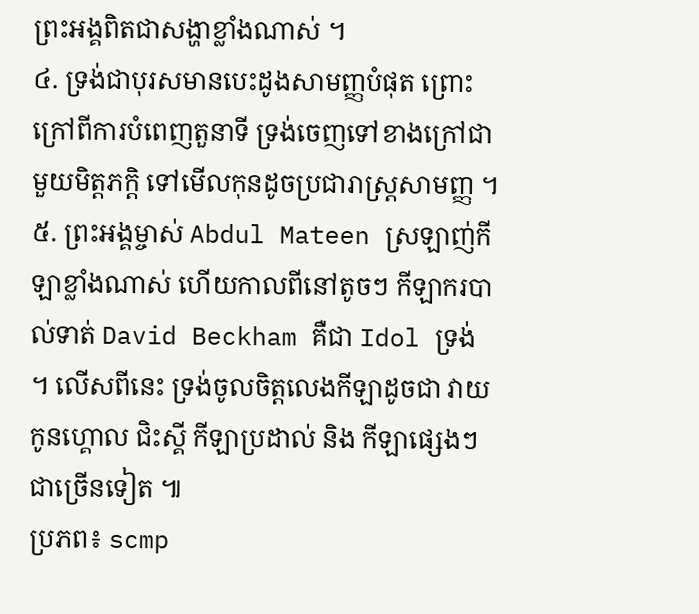ព្រះអង្គពិតជាសង្ហាខ្លាំងណាស់ ។
៤. ទ្រង់ជាបុរសមានបេះដូងសាមញ្ញបំផុត ព្រោះក្រៅពីការបំពេញតួនាទី ទ្រង់ចេញទៅខាងក្រៅជាមួយមិត្តភក្ដិ ទៅមើលកុនដូចប្រជារាស្រ្តសាមញ្ញ ។
៥. ព្រះអង្គម្ចាស់ Abdul Mateen ស្រឡាញ់កីឡាខ្លាំងណាស់ ហើយកាលពីនៅតូចៗ កីឡាករបាល់ទាត់ David Beckham គឺជា Idol ទ្រង់ ។ លើសពីនេះ ទ្រង់ចូលចិត្តលេងកីឡាដូចជា វាយកូនហ្គោល ជិះស្គី កីឡាប្រដាល់ និង កីឡាផ្សេងៗជាច្រើនទៀត ៕
ប្រភព៖ scmp